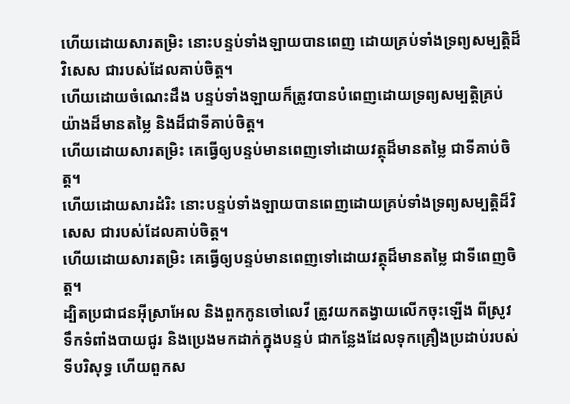ហើយដោយសារតម្រិះ នោះបន្ទប់ទាំងឡាយបានពេញ ដោយគ្រប់ទាំងទ្រព្យសម្បត្តិដ៏វិសេស ជារបស់ដែលគាប់ចិត្ត។
ហើយដោយចំណេះដឹង បន្ទប់ទាំងឡាយក៏ត្រូវបានបំពេញដោយទ្រព្យសម្បត្តិគ្រប់យ៉ាងដ៏មានតម្លៃ និងដ៏ជាទីគាប់ចិត្ត។
ហើយដោយសារតម្រិះ គេធ្វើឲ្យបន្ទប់មានពេញទៅដោយវត្ថុដ៏មានតម្លៃ ជាទីគាប់ចិត្ត។
ហើយដោយសារដំរិះ នោះបន្ទប់ទាំងឡាយបានពេញដោយគ្រប់ទាំងទ្រព្យសម្បត្តិដ៏វិសេស ជារបស់ដែលគាប់ចិត្ត។
ហើយដោយសារតម្រិះ គេធ្វើឲ្យបន្ទប់មានពេញទៅដោយវត្ថុដ៏មានតម្លៃ ជាទីពេញចិត្ត។
ដ្បិតប្រជាជនអ៊ីស្រាអែល និងពួកកូនចៅលេវី ត្រូវយកតង្វាយលើកចុះឡើង ពីស្រូវ ទឹកទំពាំងបាយជូរ និងប្រេងមកដាក់ក្នុងបន្ទប់ ជាកន្លែងដែលទុកគ្រឿងប្រដាប់របស់ទីបរិសុទ្ធ ហើយពួកស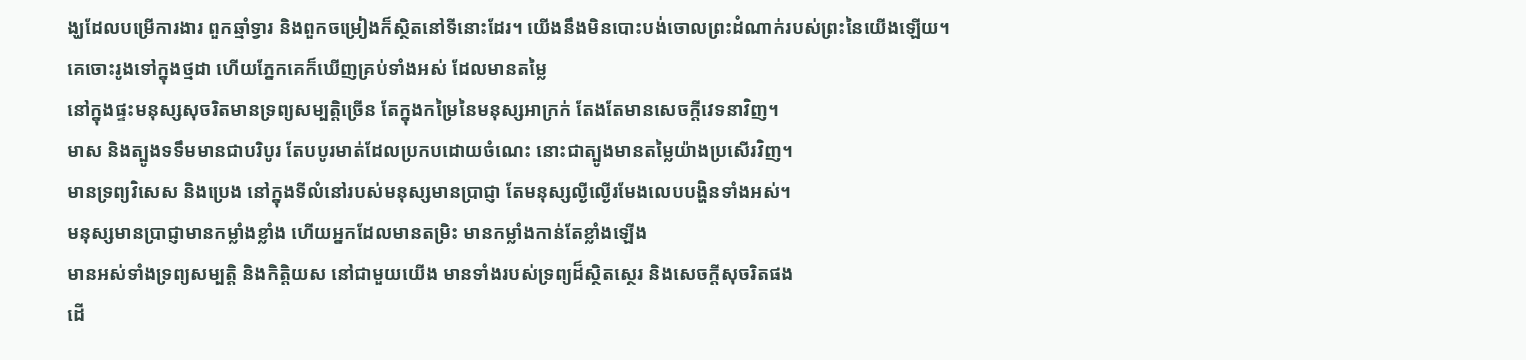ង្ឃដែលបម្រើការងារ ពួកឆ្មាំទ្វារ និងពួកចម្រៀងក៏ស្ថិតនៅទីនោះដែរ។ យើងនឹងមិនបោះបង់ចោលព្រះដំណាក់របស់ព្រះនៃយើងឡើយ។
គេចោះរូងទៅក្នុងថ្មដា ហើយភ្នែកគេក៏ឃើញគ្រប់ទាំងអស់ ដែលមានតម្លៃ
នៅក្នុងផ្ទះមនុស្សសុចរិតមានទ្រព្យសម្បត្តិច្រើន តែក្នុងកម្រៃនៃមនុស្សអាក្រក់ តែងតែមានសេចក្ដីវេទនាវិញ។
មាស និងត្បូងទទឹមមានជាបរិបូរ តែបបូរមាត់ដែលប្រកបដោយចំណេះ នោះជាត្បូងមានតម្លៃយ៉ាងប្រសើរវិញ។
មានទ្រព្យវិសេស និងប្រេង នៅក្នុងទីលំនៅរបស់មនុស្សមានប្រាជ្ញា តែមនុស្សល្ងីល្ងើរមែងលេបបង្ហិនទាំងអស់។
មនុស្សមានប្រាជ្ញាមានកម្លាំងខ្លាំង ហើយអ្នកដែលមានតម្រិះ មានកម្លាំងកាន់តែខ្លាំងឡើង
មានអស់ទាំងទ្រព្យសម្បត្តិ និងកិត្តិយស នៅជាមួយយើង មានទាំងរបស់ទ្រព្យដ៏ស្ថិតស្ថេរ និងសេចក្ដីសុចរិតផង
ដើ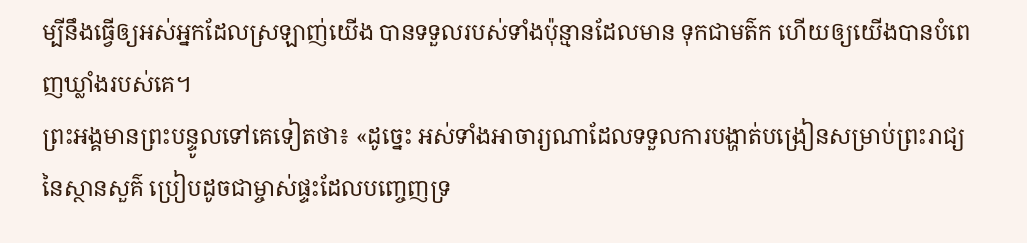ម្បីនឹងធ្វើឲ្យអស់អ្នកដែលស្រឡាញ់យើង បានទទួលរបស់ទាំងប៉ុន្មានដែលមាន ទុកជាមត៌ក ហើយឲ្យយើងបានបំពេញឃ្លាំងរបស់គេ។
ព្រះអង្គមានព្រះបន្ទូលទៅគេទៀតថា៖ «ដូច្នេះ អស់ទាំងអាចារ្យណាដែលទទួលការបង្ហាត់បង្រៀនសម្រាប់ព្រះរាជ្យនៃស្ថានសួគ៌ ប្រៀបដូចជាម្ចាស់ផ្ទះដែលបញ្ចេញទ្រ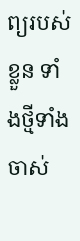ព្យរបស់ខ្លួន ទាំងថ្មីទាំងចាស់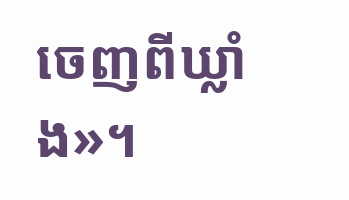ចេញពីឃ្លាំង»។